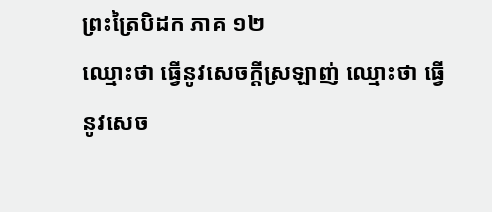ព្រះត្រៃបិដក ភាគ ១២
ឈ្មោះថា ធ្វើនូវសេចក្ដីស្រឡាញ់ ឈ្មោះថា ធ្វើនូវសេច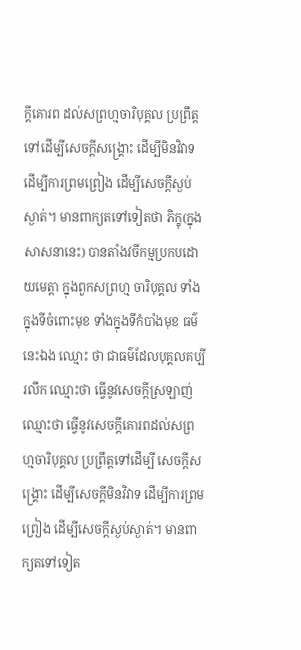ក្ដីគោរព ដល់សព្រហ្មចារិបុគ្គល ប្រព្រឹត្ដទៅដើម្បីសេចក្ដីសង្គ្រោះ ដើម្បីមិនវិវាទ ដើម្បីការព្រមព្រៀង ដើម្បីសេចក្ដីស្ងប់ស្ងាត់។ មានពាក្យតទៅទៀតថា ភិក្ខុ(ក្នុងសាសនានេះ) បានតាំងវចីកម្មប្រកបដោយមេត្ដា ក្នុងពួកសព្រហ្ម ចារិបុគ្គល ទាំងក្នុងទីចំពោះមុខ ទាំងក្នុងទីកំបាំងមុខ ធម៌នេះឯង ឈ្មោះ ថា ជាធម៌ដែលបុគ្គលគប្បីរលឹក ឈ្មោះថា ធ្វើនូវសេចក្ដីស្រឡាញ់ ឈ្មោះថា ធ្វើនូវសេចក្ដីគោរពដល់សព្រហ្មចារិបុគ្គល ប្រព្រឹត្ដទៅដើម្បី សេចក្ដីសង្គ្រោះ ដើម្បីសេចក្ដីមិនវិវាទ ដើម្បីការព្រមព្រៀង ដើម្បីសេចក្ដីស្ងប់ស្ងាត់។ មានពាក្យតទៅទៀត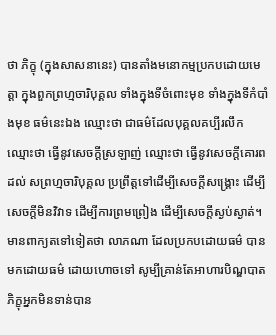ថា ភិក្ខុ (ក្នុងសាសនានេះ) បានតាំងមនោកម្មប្រកបដោយមេត្ដា ក្នុងពួកព្រហ្មចារិបុគ្គល ទាំងក្នុងទីចំពោះមុខ ទាំងក្នុងទីកំបាំងមុខ ធម៌នេះឯង ឈ្មោះថា ជាធម៌ដែលបុគ្គលគប្បីរលឹក ឈ្មោះថា ធ្វើនូវសេចក្ដីស្រឡាញ់ ឈ្មោះថា ធ្វើនូវសេចក្ដីគោរពដល់ សព្រហ្មចារិបុគ្គល ប្រព្រឹត្ដទៅដើម្បីសេចក្ដីសង្គ្រោះ ដើម្បីសេចក្ដីមិនវិវាទ ដើម្បីការព្រមព្រៀង ដើម្បីសេចក្ដីស្ងប់ស្ងាត់។ មានពាក្យតទៅទៀតថា លាភណា ដែលប្រកបដោយធម៌ បានមកដោយធម៌ ដោយហោចទៅ សូម្បីគ្រាន់តែអាហារបិណ្ឌបាត ភិក្ខុអ្នកមិនទាន់បាន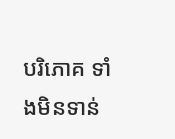បរិភោគ ទាំងមិនទាន់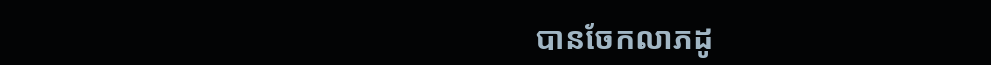បានចែកលាភដូ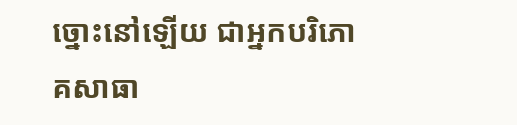ច្នោះនៅឡើយ ជាអ្នកបរិភោគសាធា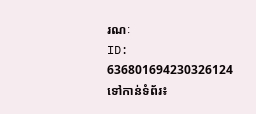រណៈ
ID: 636801694230326124
ទៅកាន់ទំព័រ៖